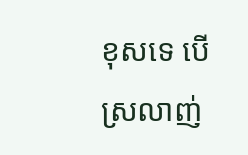ខុសទេ បើស្រលាញ់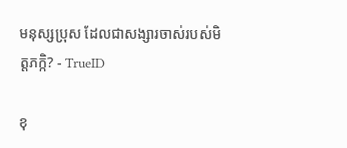មនុស្សប្រុស ដែលជាសង្សារចាស់របស់មិត្តភក្កិ? - TrueID

ខុ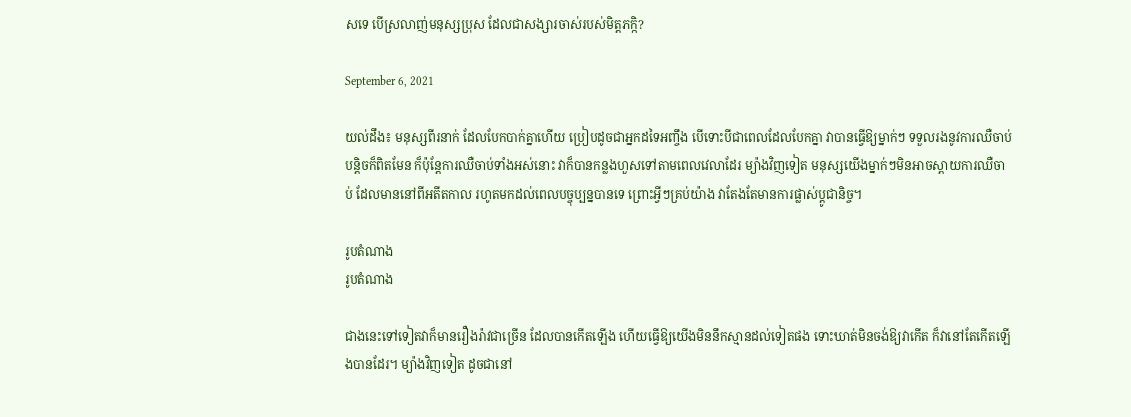សទេ បើស្រលាញ់មនុស្សប្រុស ដែលជាសង្សារចាស់របស់មិត្តភក្កិ?

September 6, 2021

យល់ដឹង៖ មនុស្សពីរនាក់ ដែលបែកបាក់គ្នាហើយ ប្រៀបដូចជាអ្នកដទៃអញ្ចឹង បើទោះបីជាពេលដែលបែកគ្នា វាបានធ្វើឱ្យម្នាក់ៗ ទទួលរងនូវការឈឺចាប់បន្តិចក៏ពិតមែន ក៏ប៉ុន្តែការឈឺចាប់ទាំងអស់នោះ វាក៏បានកន្លងហួសទៅតាមពេលវេលាដែរ ម្យ៉ាងវិញទៀត មនុស្សយើងម្នាក់ៗមិនអាចស្ពាយការឈឺចាប់ ដែលមាននៅពីអតីតកាល រហូតមកដល់ពេលបច្ចុប្បន្នបានទេ ព្រោះអ្វីៗគ្រប់យ៉ាង វាតែងតែមានការផ្លាស់ប្តូជានិច្ច។

រូបតំណាង
រូបតំណាង

ជាងនេះទៅទៀតវាក៏មានរឿងរ៉ាវជាច្រើន ដែលបានកើតឡើង ហើយធ្វើឱ្យយើងមិននឹកស្មានដល់ទៀតផង ទោះឃាត់មិនចង់ឱ្យវាកើត ក៏វានៅតែកើតឡើងបានដែរ។ ម្យ៉ាងវិញទៀត ដូចជានៅ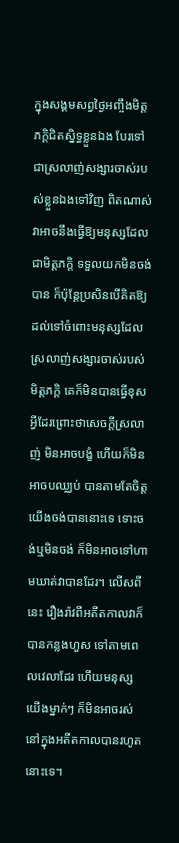ក្នុងសង្គមសព្វថ្ងៃអញ្ចឹងមិត្តភក្តិជិតស្និទ្ធខ្លួនឯង បែរទៅជាស្រលាញ់សង្សារចាស់របស់ខ្លួនឯងទៅវិញ ពិតណាស់វាអាចនឹងធ្វើឱ្យមនុស្សដែលជាមិត្តភក្តិ ទទួលយកមិនចង់បាន ក៏ប៉ុន្តែប្រសិនបើគិតឱ្យដល់ទៅចំពោះមនុស្សដែលស្រលាញ់សង្សារចាស់របស់មិត្តភក្តិ គេក៏មិនបានធ្វើខុសអ្វីដែរព្រោះថាសេចក្តីស្រលាញ់ មិនអាចបង្ខំ ហើយក៏មិនអាចបឈ្ឈប់ បានតាមតែចិត្តយើងចង់បាននោះទេ ទោះចង់ឬមិនចង់ ក៏មិនអាចទៅហាមឃាត់វាបានដែរ។ លើសពីនេះ រឿងរ៉ាវពីអតីតកាលវាក៏បានកន្លងហួស ទៅតាមពេលវេលាដែរ ហើយមនុស្សយើងម្នាក់ៗ ក៏មិនអាចរស់នៅក្នុងអតីតកាលបានរហូតនោះទេ។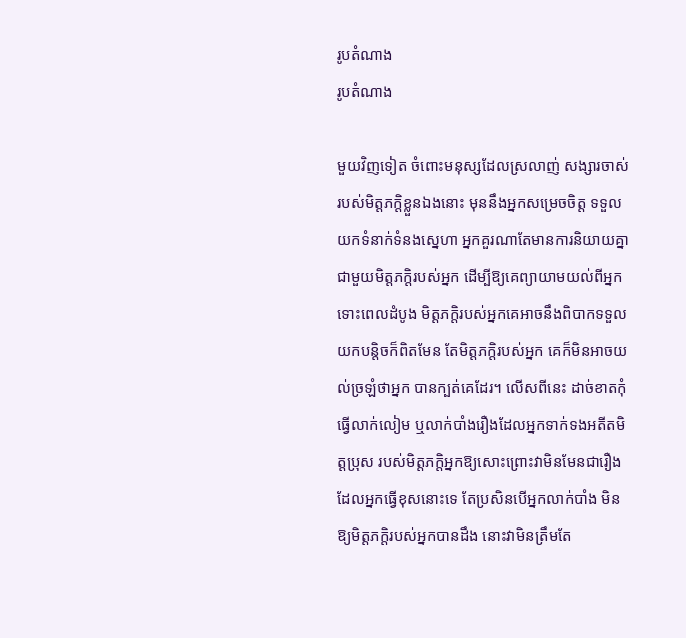រូបតំណាង
រូបតំណាង

មួយវិញទៀត ចំពោះមនុស្សដែលស្រលាញ់ សង្សារចាស់របស់មិត្តភក្តិខ្លួនឯងនោះ មុននឹងអ្នកសម្រេចចិត្ត ទទួលយកទំនាក់ទំនងស្នេហា អ្នកគួរណាតែមានការនិយាយគ្នា ជាមួយមិត្តភក្តិរបស់អ្នក ដើម្បីឱ្យគេព្យាយាមយល់ពីអ្នក ទោះពេលដំបូង មិត្តភក្តិរបស់អ្នកគេអាចនឹងពិបាកទទួលយកបន្តិចក៏ពិតមែន តែមិត្តភក្តិរបស់អ្នក គេក៏មិនអាចយល់ច្រឡំថាអ្នក បានក្បត់គេដែរ។ លើសពីនេះ ដាច់ខាតកុំធ្វើលាក់លៀម ឬលាក់បាំងរឿងដែលអ្នកទាក់ទងអតីតមិត្តប្រុស របស់មិត្តភក្តិអ្នកឱ្យសោះព្រោះវាមិនមែនជារឿងដែលអ្នកធ្វើខុសនោះទេ តែប្រសិនបើអ្នកលាក់បាំង មិនឱ្យមិត្តភក្តិរបស់អ្នកបានដឹង នោះវាមិនត្រឹមតែ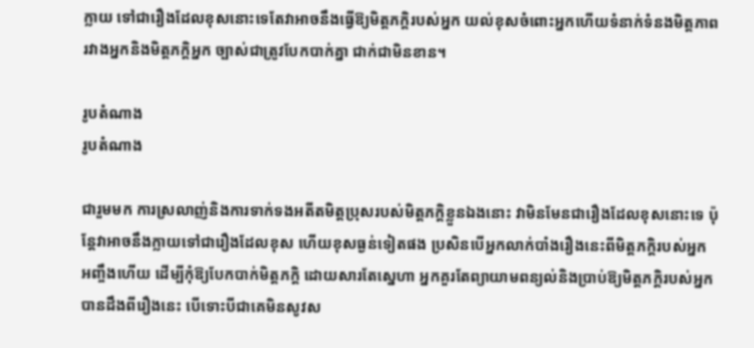ក្លាយ ទៅជារឿងដែលខុសនោះទេតែវាអាចនឹងធ្វើឱ្យមិត្តភក្តិរបស់អ្នក យល់ខុសចំពោះអ្នកហើយទំនាក់ទំនងមិត្តភាព រវាងអ្នកនិងមិត្តភក្តិអ្នក ច្បាស់ជាត្រូវបែកបាក់គ្នា ជាក់ជាមិនខាន។

រូបតំណាង
រូបតំណាង

ជារួមមក ការស្រលាញ់និងការទាក់ទងអតីតមិត្តប្រុសរបស់មិត្តភក្តិខ្លួនឯងនោះ វាមិនមែនជារឿងដែលខុសនោះទេ ប៉ុន្តែវាអាចនឹងក្លាយទៅជារឿងដែលខុស ហើយខុសធ្ងន់ទៀតផង ប្រសិនបើអ្នកលាក់បាំងរឿងនេះពីមិត្តភក្តិរបស់អ្នក អញ្ចឹងហើយ ដើម្បីកុំឱ្យបែកបាក់មិត្តភក្តិ ដោយសារតែស្នេហា អ្នកគួរតែព្យាយាមពន្យល់និងប្រាប់ឱ្យមិត្តភក្តិរបស់អ្នកបានដឹងពីរឿងនេះ បើទោះបីជាគេមិនសូវស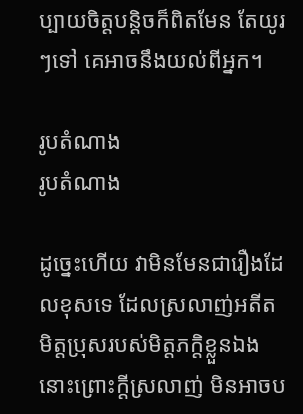ប្បាយចិត្តបន្តិចក៏ពិតមែន តែយូរៗទៅ គេអាចនឹងយល់ពីអ្នក។

រូបតំណាង
រូបតំណាង

ដូច្នេះហើយ វាមិនមែនជារឿងដែលខុសទេ ដែលស្រលាញ់អតីតមិត្តប្រុសរបស់មិត្តភក្តិខ្លួនឯងនោះព្រោះក្តីស្រលាញ់ មិនអាចប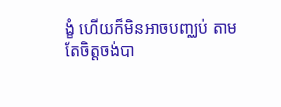ង្ខំ ហើយក៏មិនអាចបញ្ឈប់ តាមតែចិត្តចង់បា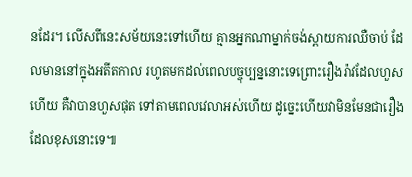នដែរ។ លើសពីនេះសម័យនេះទៅហើយ គ្មានអ្នកណាម្នាក់ចង់ស្ពាយការឈឺចាប់ ដែលមាននៅក្នុងអតីតកាល រហូតមកដល់ពេលបច្ចុប្បន្ននោះទេព្រោះរឿងរ៉ាវដែលហួសហើយ គឺវាបានហួសផុត ទៅតាមពេលវេលាអស់ហើយ ដូច្នេះហើយវាមិនមែនជារឿងដែលខុសនោះទេ៕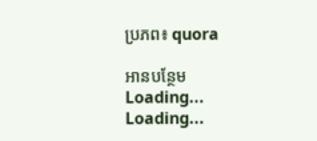ប្រភព៖ quora

អានបន្ថែម
Loading...
Loading...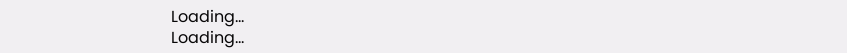Loading...
Loading...